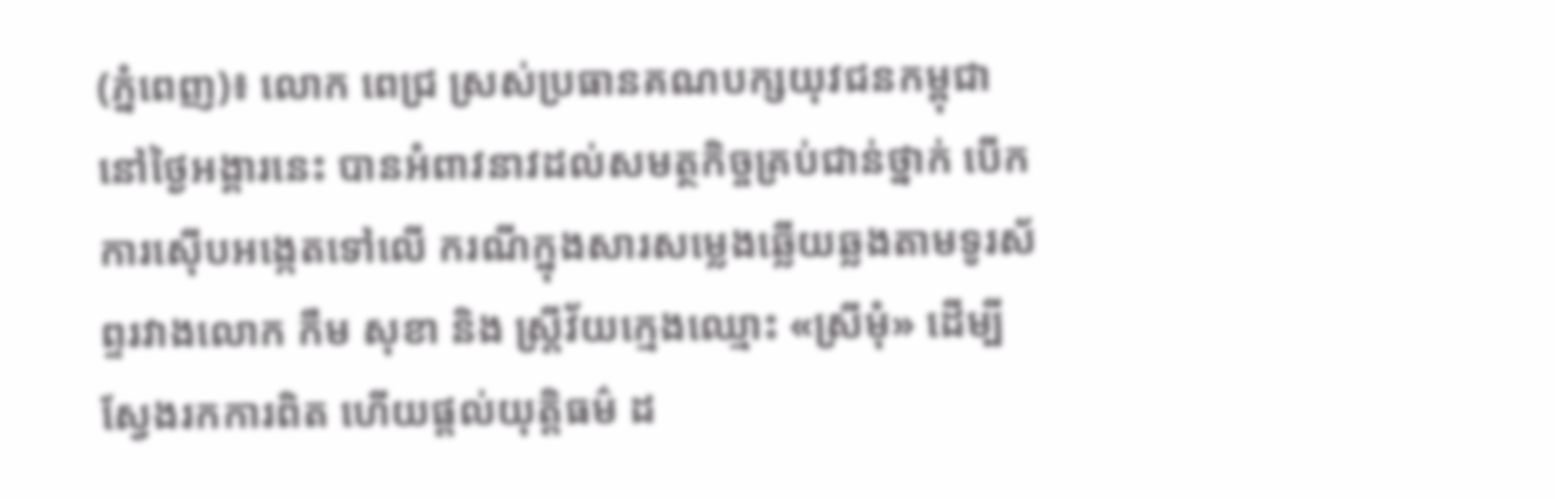(ភ្នំពេញ)៖ លោក ពេជ្រ ស្រស់ប្រធានគណបក្សយុវជនកម្ពុជា នៅថ្ងៃអង្គារនេះ បានអំពាវនាវដល់សមត្ថកិច្ចគ្រប់ជាន់ថ្នាក់ បើកការស៊ើបអង្កេតទៅលើ ករណីក្នុងសារសម្លេងឆ្លើយឆ្លងតាមទូរស័ព្ទរវាងលោក កឹម សុខា និង ស្រ្តីវ័យក្មេងឈ្មោះ «ស្រីមុំ» ដើម្បីស្វែងរកការពិត ហើយផ្តល់យុត្តិធម៌ ដ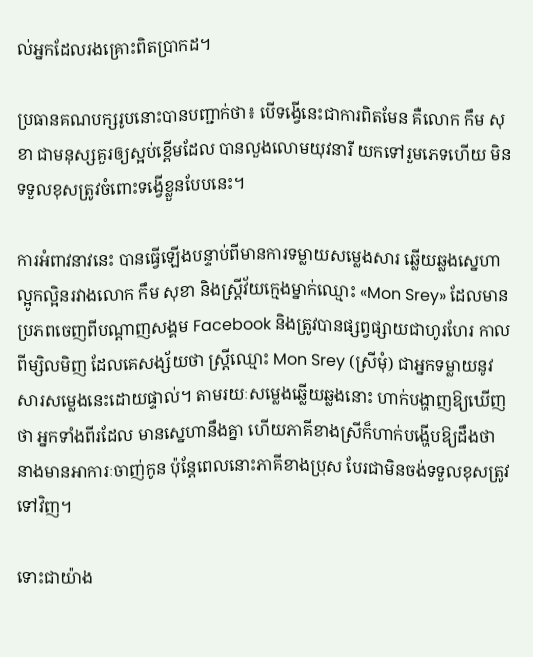ល់អ្នកដែលរងគ្រោះពិតប្រាកដ។

ប្រធានគណបក្សរូបនោះបានបញ្ជាក់ថា៖ បើទង្វើនេះជាការពិតមែន គឺលោក កឹម សុខា ជាមនុស្សគួរឲ្យស្អប់ខ្ពើមដែល បានលួងលោមយុវនារី យកទៅរួមភេទហើយ មិនទទួលខុសត្រូវចំពោះទង្វើខ្លួនបែបនេះ។

ការអំពាវនាវនេះ បានធ្វើឡើងបន្ទាប់ពីមានការទម្លាយសម្លេងសារ ឆ្លើយឆ្លងស្នេហាល្អូកល្អិនរវាងលោក កឹម សុខា និងស្រ្តីវ័យក្មេងម្នាក់ឈ្មោះ «Mon Srey» ដែលមានប្រភពចេញពីបណ្តាញសង្គម Facebook និងត្រូវបានផ្សព្វផ្សាយជាហូរហែរ កាលពីម្សិលមិញ ដែលគេសង្ស័យថា ស្រ្តីឈ្មោះ Mon Srey (ស្រីមុំ) ជាអ្នកទម្លាយនូវសារសម្លេងនេះដោយផ្ទាល់។ តាមរយៈសម្លេងឆ្លើយឆ្លងនោះ ហាក់បង្ហាញឱ្យឃើញថា អ្នកទាំងពីរដែល មានស្នេហានឹងគ្នា ហើយភាគីខាងស្រីក៏ហាក់បង្ហើបឱ្យដឹងថា នាងមានអាការៈចាញ់កូន ប៉ុន្តែពេលនោះភាគីខាងប្រុស បែរជាមិនចង់ទទួលខុសត្រូវទៅវិញ។

ទោះជាយ៉ាង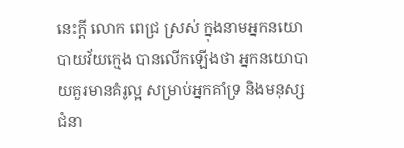នេះក្តី លោក ពេជ្រ ស្រស់ ក្នុងនាមអ្នកនយោបាយវ័យក្មេង បានលើកឡើងថា អ្នកនយោបាយគួរមានគំរូល្អ សម្រាប់អ្នកគាំទ្រ និងមនុស្សជំនា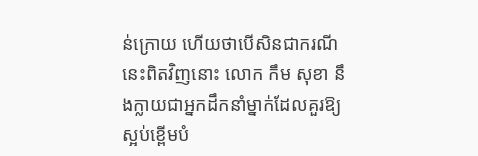ន់ក្រោយ ហើយថាបើសិនជាករណីនេះពិតវិញនោះ លោក កឹម សុខា នឹងក្លាយជាអ្នកដឹកនាំម្នាក់ដែលគួរឱ្យស្អប់ខ្ពើមបំ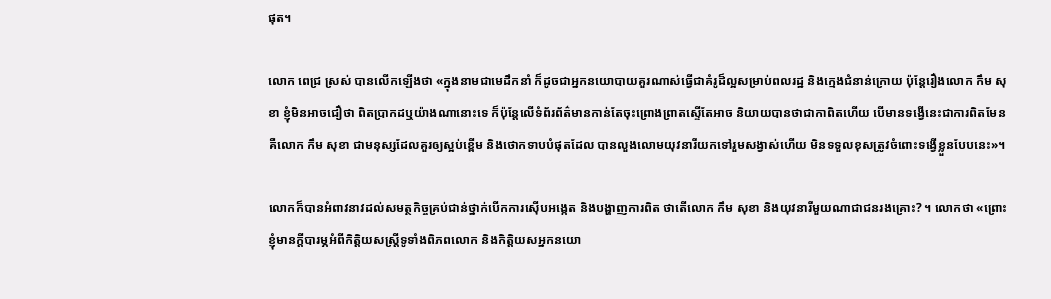ផុត។

លោក ពេជ្រ ស្រស់ បានលើកឡើងថា «ក្នុងនាមជាមេដឹកនាំ ក៏ដូចជាអ្នកនយោបាយគួរណាស់ធ្វើជាគំរូដ៏ល្អសម្រាប់ពលរដ្ឋ និងក្មេងជំនាន់ក្រោយ ប៉ុន្តែរឿងលោក កឹម សុខា ខ្ញុំមិនអាចជឿថា ពិតប្រាកដឬយ៉ាងណានោះទេ ក៏ប៉ុន្តែលើទំព័រព័ត៌មានកាន់តែចុះព្រោងព្រាតស្ទើតែអាច និយាយបានថាជាកាពិតហើយ បើមានទង្វើនេះជាការពិតមែន គឺលោក កឹម សុខា ជាមនុស្សដែលគួរឲ្យស្អប់ខ្ពើម និងថោកទាបបំផុតដែល បានលួងលោមយុវនារីយកទៅរួមសង្វាស់ហើយ មិនទទួលខុសត្រូវចំពោះទង្វើខ្លួនបែបនេះ»។

លោកក៏បានអំពាវនាវដល់សមត្ថកិច្ចគ្រប់ជាន់ថ្នាក់បើកការស៊ើបអង្កេត និងបង្ហាញការពិត ថាតើលោក កឹម សុខា និងយុវនារីមួយណាជាជនរងគ្រោះ? ។ លោកថា «ព្រោះខ្ញុំមានក្តីបារម្ភអំពីកិត្តិយសស្រ្តីទូទាំងពិភពលោក និងកិត្តិយសអ្នកនយោ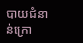បាយជំនាន់ក្រោ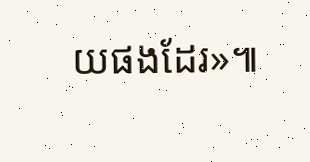យផងដែរ»៕